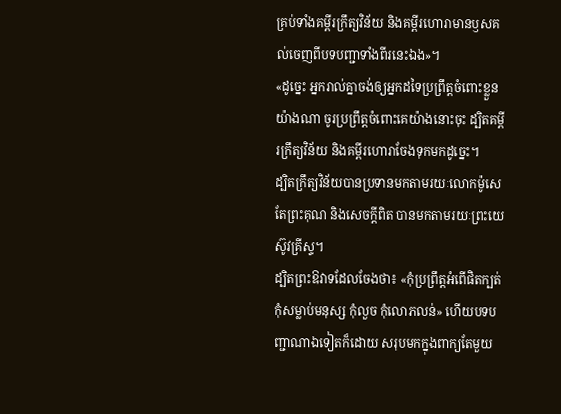គ្រប់ទាំងគម្ពីរក្រឹត្យវិន័យ និងគម្ពីរហោរាមានឫសគល់ចេញពីបទបញ្ជាទាំងពីរនេះឯង»។
«ដូច្នេះ អ្នករាល់គ្នាចង់ឲ្យអ្នកដទៃប្រព្រឹត្តចំពោះខ្លួនយ៉ាងណា ចូរប្រព្រឹត្តចំពោះគេយ៉ាងនោះចុះ ដ្បិតគម្ពីរក្រឹត្យវិន័យ និងគម្ពីរហោរាចែងទុកមកដូច្នេះ។
ដ្បិតក្រឹត្យវិន័យបានប្រទានមកតាមរយៈលោកម៉ូសេ តែព្រះគុណ និងសេចក្តីពិត បានមកតាមរយៈព្រះយេស៊ូវគ្រីស្ទ។
ដ្បិតព្រះឱវាទដែលចែងថា៖ «កុំប្រព្រឹត្តអំពើផិតក្បត់ កុំសម្លាប់មនុស្ស កុំលួច កុំលោភលន់» ហើយបទបញ្ជាណាឯទៀតក៏ដោយ សរុបមកក្នុងពាក្យតែមួយ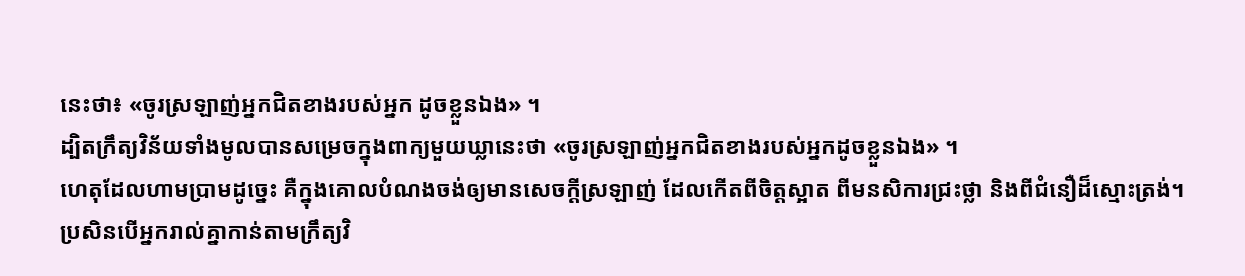នេះថា៖ «ចូរស្រឡាញ់អ្នកជិតខាងរបស់អ្នក ដូចខ្លួនឯង» ។
ដ្បិតក្រឹត្យវិន័យទាំងមូលបានសម្រេចក្នុងពាក្យមួយឃ្លានេះថា «ចូរស្រឡាញ់អ្នកជិតខាងរបស់អ្នកដូចខ្លួនឯង» ។
ហេតុដែលហាមប្រាមដូច្នេះ គឺក្នុងគោលបំណងចង់ឲ្យមានសេចក្ដីស្រឡាញ់ ដែលកើតពីចិត្តស្អាត ពីមនសិការជ្រះថ្លា និងពីជំនឿដ៏ស្មោះត្រង់។
ប្រសិនបើអ្នករាល់គ្នាកាន់តាមក្រឹត្យវិ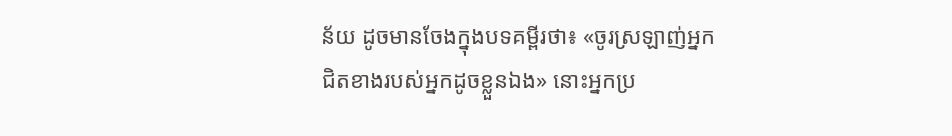ន័យ ដូចមានចែងក្នុងបទគម្ពីរថា៖ «ចូរស្រឡាញ់អ្នកជិតខាងរបស់អ្នកដូចខ្លួនឯង» នោះអ្នកប្រ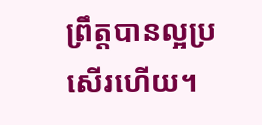ព្រឹត្តបានល្អប្រសើរហើយ។